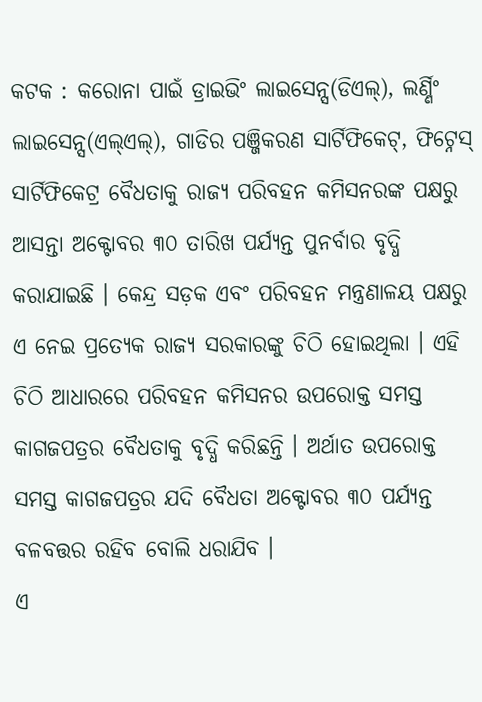କଟକ : କରୋନା ପାଇଁ ଡ୍ରାଇଭିଂ ଲାଇସେନ୍ସ(ଡିଏଲ୍), ଲର୍ଣ୍ଣିଂ ଲାଇସେନ୍ସ(ଏଲ୍ଏଲ୍), ଗାଡିର ପଞ୍ଜିକରଣ ସାର୍ଟିଫିକେଟ୍, ଫିଟ୍ନେସ୍ ସାର୍ଟିଫିକେଟ୍ର ବୈଧତାକୁ ରାଜ୍ୟ ପରିବହନ କମିସନରଙ୍କ ପକ୍ଷରୁ ଆସନ୍ତା ଅକ୍ଟୋବର ୩୦ ତାରିଖ ପର୍ଯ୍ୟନ୍ତ ପୁନର୍ବାର ବୃଦ୍ଧି କରାଯାଇଛି । କେନ୍ଦ୍ର ସଡ଼କ ଏବଂ ପରିବହନ ମନ୍ତ୍ରଣାଳୟ ପକ୍ଷରୁ ଏ ନେଇ ପ୍ରତ୍ୟେକ ରାଜ୍ୟ ସରକାରଙ୍କୁ ଚିଠି ହୋଇଥିଲା । ଏହି ଚିଠି ଆଧାରରେ ପରିବହନ କମିସନର ଉପରୋକ୍ତ ସମସ୍ତ କାଗଜପତ୍ରର ବୈଧତାକୁ ବୃଦ୍ଧି କରିଛନ୍ତି । ଅର୍ଥାତ ଉପରୋକ୍ତ ସମସ୍ତ କାଗଜପତ୍ରର ଯଦି ବୈଧତା ଅକ୍ଟୋବର ୩୦ ପର୍ଯ୍ୟନ୍ତ ବଳବତ୍ତର ରହିବ ବୋଲି ଧରାଯିବ ।
ଏ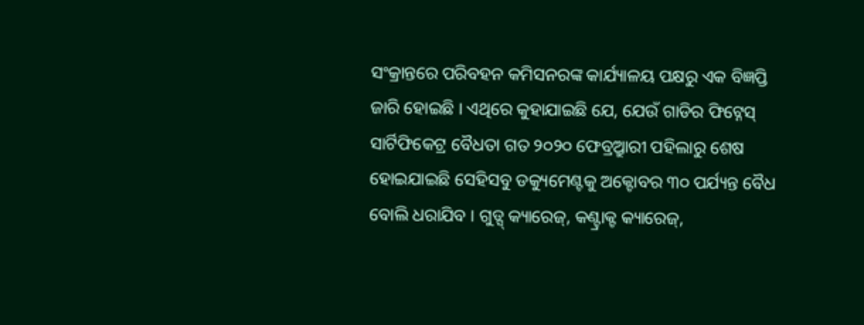ସଂକ୍ରାନ୍ତରେ ପରିବହନ କମିସନରଙ୍କ କାର୍ଯ୍ୟାଳୟ ପକ୍ଷରୁ ଏକ ବିଜ୍ଞପ୍ତି ଜାରି ହୋଇଛି । ଏଥିରେ କୁହାଯାଇଛି ଯେ, ଯେଉଁ ଗାଡିର ଫିଟ୍ନେସ୍ ସାର୍ଟିଫିକେଟ୍ର ବୈଧତା ଗତ ୨୦୨୦ ଫେବ୍ର୍ରୁଆରୀ ପହିଲାରୁ ଶେଷ ହୋଇଯାଇଛି ସେହିସବୁ ଡକ୍ୟୁମେଣ୍ଟକୁ ଅକ୍ଟୋବର ୩୦ ପର୍ଯ୍ୟନ୍ତ ବୈଧ ବୋଲି ଧରାଯିବ । ଗୁଡ୍ସ୍ କ୍ୟାରେଜ୍, କଣ୍ଟ୍ରାକ୍ଟ କ୍ୟାରେଜ୍,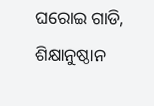ଘରୋଇ ଗାଡି, ଶିକ୍ଷାନୁଷ୍ଠାନ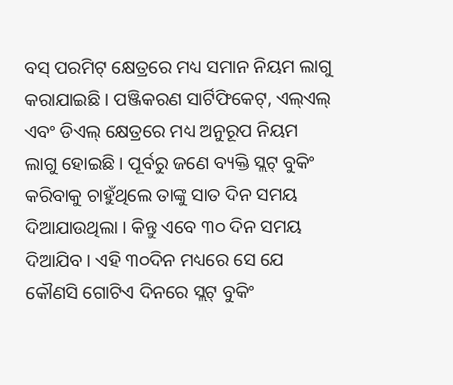ବସ୍ ପରମିଟ୍ କ୍ଷେତ୍ରରେ ମଧ୍ୟ ସମାନ ନିୟମ ଲାଗୁ କରାଯାଇଛି । ପଞ୍ଜିକରଣ ସାର୍ଟିଫିକେଟ୍, ଏଲ୍ଏଲ୍ ଏବଂ ଡିଏଲ୍ କ୍ଷେତ୍ରରେ ମଧ୍ୟ ଅନୁରୂପ ନିୟମ ଲାଗୁ ହୋଇଛି । ପୂର୍ବରୁ ଜଣେ ବ୍ୟକ୍ତି ସ୍ଲଟ୍ ବୁକିଂ କରିବାକୁ ଚାହୁଁଥିଲେ ତାଙ୍କୁ ସାତ ଦିନ ସମୟ ଦିଆଯାଉଥିଲା । କିନ୍ତୁ ଏବେ ୩୦ ଦିନ ସମୟ ଦିଆଯିବ । ଏହି ୩୦ଦିନ ମଧ୍ୟରେ ସେ ଯେ କୌଣସି ଗୋଟିଏ ଦିନରେ ସ୍ଲଟ୍ ବୁକିଂ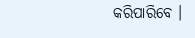କରିପାରିବେ ।